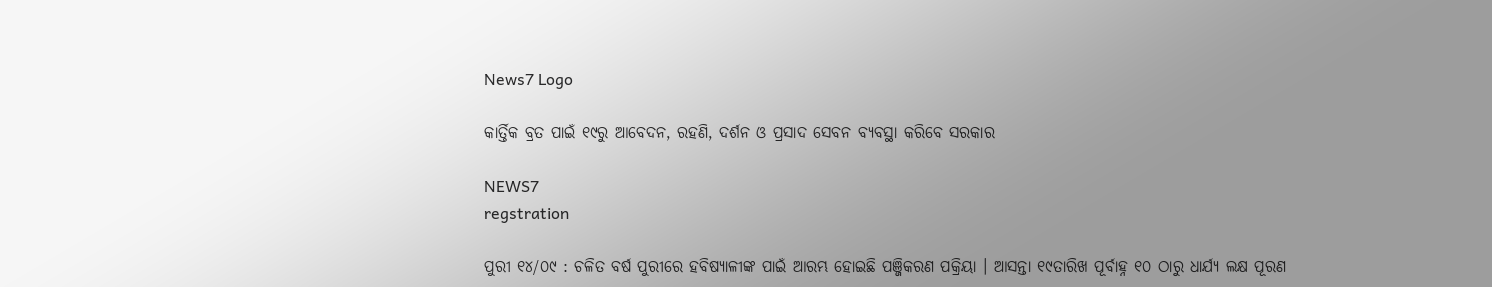News7 Logo

କାର୍ତ୍ତିକ ବ୍ରତ ପାଇଁ ୧୯ରୁ ଆବେଦନ, ରହଣି, ଦର୍ଶନ ଓ ପ୍ରସାଦ ସେବନ ବ୍ୟବସ୍ଥା କରିବେ ସରକାର

NEWS7
regstration

ପୁରୀ ୧୪/୦୯ : ଚଳିତ ବର୍ଷ ପୁରୀରେ ହବିଷ୍ୟାଳୀଙ୍କ ପାଇଁ ଆରମ୍ଭ ହୋଇଛି ପଞ୍ଜିକରଣ ପକ୍ରିୟା । ଆସନ୍ତା ୧୯ତାରିଖ ପୂର୍ବାହ୍ନ ୧୦ ଠାରୁ ଧାର୍ଯ୍ୟ ଲକ୍ଷ ପୂରଣ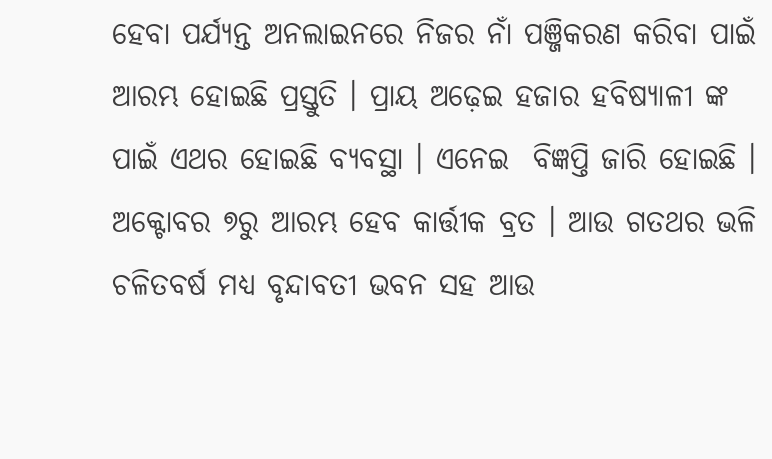ହେବା ପର୍ଯ୍ୟନ୍ତ ଅନଲାଇନରେ ନିଜର ନାଁ ପଞ୍ଜିକରଣ କରିବା ପାଇଁ ଆରମ୍ଭ ହୋଇଛି ପ୍ରସ୍ତୁତି । ପ୍ରାୟ ଅଢ଼େଇ ହଜାର ହବିଷ୍ୟାଳୀ ଙ୍କ ପାଇଁ ଏଥର ହୋଇଛି ବ୍ୟବସ୍ଥା । ଏନେଇ  ବିଜ୍ଞପ୍ତି ଜାରି ହୋଇଛି । ଅକ୍ଟୋବର ୭ରୁ ଆରମ୍ଭ ହେବ କାର୍ତ୍ତୀକ ବ୍ରତ । ଆଉ ଗତଥର ଭଳି ଚଳିତବର୍ଷ ମଧ୍ୟ ବୃନ୍ଦାବତୀ ଭବନ ସହ ଆଉ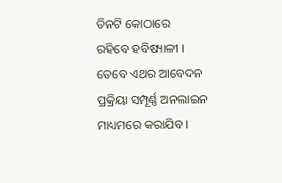ତିନଟି କୋଠାରେ  ରହିବେ ହବିଷ୍ୟାଳୀ ।
ତେବେ ଏଥର ଆବେଦନ ପ୍ରକ୍ରିୟା ସମ୍ପୂର୍ଣ୍ଣ ଅନଲାଇନ ମାଧ୍ୟମରେ କରାଯିବ ।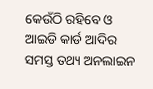କେଉଁଠି ରହିବେ ଓ ଆଇଡି କାର୍ଡ ଆଦିର ସମସ୍ତ ତଥ୍ୟ ଅନଲାଇନ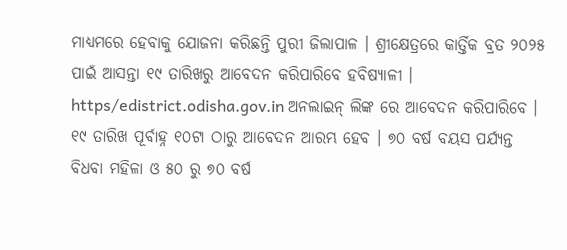ମାଧ୍ୟମରେ ହେବାକୁ ଯୋଜନା କରିଛନ୍ତି ପୁରୀ ଜିଲାପାଳ । ଶ୍ରୀକ୍ଷେତ୍ରରେ କାର୍ତ୍ତିକ ବ୍ରତ ୨୦୨୫ ପାଇଁ ଆସନ୍ତା ୧୯ ତାରିଖରୁ ଆବେଦନ କରିପାରିବେ ହବିଷ୍ୟାଳୀ ।  https/edistrict.odisha.gov.in ଅନଲାଇନ୍ ଲିଙ୍କ ରେ ଆବେଦନ କରିପାରିବେ । ୧୯ ତାରିଖ ପୂର୍ବାହ୍ନ ୧୦ଟା ଠାରୁ ଆବେଦନ ଆରମ୍ଭ ହେବ । ୭୦ ବର୍ଷ ବୟସ ପର୍ଯ୍ୟନ୍ତ ବିଧବା ମହିଳା ଓ ୫୦ ରୁ ୭୦ ବର୍ଷ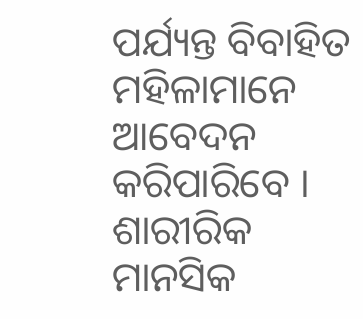ପର୍ଯ୍ୟନ୍ତ ବିବାହିତ ମହିଳାମାନେ ଆବେଦନ କରିପାରିବେ ।
ଶାରୀରିକ ମାନସିକ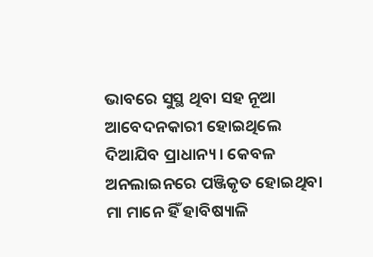ଭାବରେ ସୁସ୍ଥ ଥିବା ସହ ନୂଆ ଆବେଦନକାରୀ ହୋଇଥିଲେ ଦିଆଯିବ ପ୍ରାଧାନ୍ୟ । କେବଳ ଅନଲାଇନରେ ପଞ୍ଜିକୃତ ହୋଇଥିବା ମା ମାନେ ହିଁ ହାବିଷ୍ୟାଳି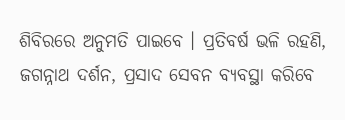ଶିବିରରେ ଅନୁମତି ପାଇବେ । ପ୍ରତିବର୍ଷ ଭଳି ରହଣି, ଜଗନ୍ନାଥ ଦର୍ଶନ, ପ୍ରସାଦ ସେବନ ବ୍ୟବସ୍ଥା କରିବେ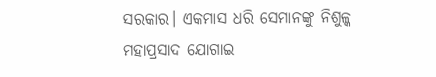ସରକାର। ଏକମାସ ଧରି ସେମାନଙ୍କୁ ନିଶୁଳ୍କ ମହାପ୍ରସାଦ ଯୋଗାଇ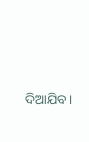ଦିଆଯିବ।